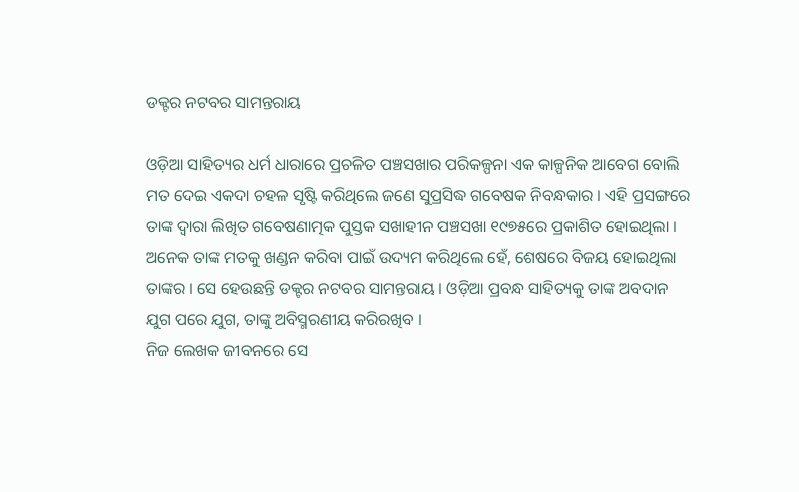ଡକ୍ଟର ନଟବର ସାମନ୍ତରାୟ

ଓଡ଼ିଆ ସାହିତ୍ୟର ଧର୍ମ ଧାରାରେ ପ୍ରଚଳିତ ପଞ୍ଚସଖାର ପରିକଳ୍ପନା ଏକ କାଳ୍ପନିକ ଆବେଗ ବୋଲି ମତ ଦେଇ ଏକଦା ଚହଳ ସୃଷ୍ଟି କରିଥିଲେ ଜଣେ ସୁପ୍ରସିଦ୍ଧ ଗବେଷକ ନିବନ୍ଧକାର । ଏହି ପ୍ରସଙ୍ଗରେ ତାଙ୍କ ଦ୍ୱାରା ଲିଖିତ ଗବେଷଣାତ୍ମକ ପୁସ୍ତକ ସଖାହୀନ ପଞ୍ଚସଖା ୧୯୭୫ରେ ପ୍ରକାଶିତ ହୋଇଥିଲା । ଅନେକ ତାଙ୍କ ମତକୁ ଖଣ୍ଡନ କରିବା ପାଇଁ ଉଦ୍ୟମ କରିଥିଲେ ହେଁ, ଶେଷରେ ବିଜୟ ହୋଇଥିଲା ତାଙ୍କର । ସେ ହେଉଛନ୍ତି ଡକ୍ଟର ନଟବର ସାମନ୍ତରାୟ । ଓଡ଼ିଆ ପ୍ରବନ୍ଧ ସାହିତ୍ୟକୁ ତାଙ୍କ ଅବଦାନ ଯୁଗ ପରେ ଯୁଗ, ତାଙ୍କୁ ଅବିସ୍ମରଣୀୟ କରିରଖିବ ।
ନିଜ ଲେଖକ ଜୀବନରେ ସେ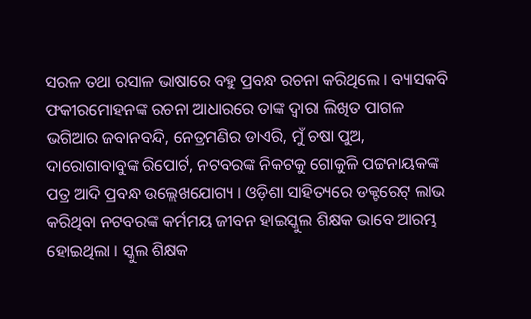ସରଳ ତଥା ରସାଳ ଭାଷାରେ ବହୁ ପ୍ରବନ୍ଧ ରଚନା କରିଥିଲେ । ବ୍ୟାସକବି ଫକୀରମୋହନଙ୍କ ରଚନା ଆଧାରରେ ତାଙ୍କ ଦ୍ୱାରା ଲିଖିତ ପାଗଳ ଭଗିଆର ଜବାନବନ୍ଦି, ନେତ୍ରମଣିର ଡାଏରି, ମୁଁ ଚଷା ପୁଅ, ଦାରୋଗାବାବୁଙ୍କ ରିପୋର୍ଟ, ନଟବରଙ୍କ ନିକଟକୁ ଗୋକୁଳି ପଟ୍ଟନାୟକଙ୍କ ପତ୍ର ଆଦି ପ୍ରବନ୍ଧ ଉଲ୍ଲେଖଯୋଗ୍ୟ । ଓଡ଼ିଶା ସାହିତ୍ୟରେ ଡକ୍ଟରେଟ୍ ଲାଭ କରିଥିବା ନଟବରଙ୍କ କର୍ମମୟ ଜୀବନ ହାଇସ୍କୁଲ ଶିକ୍ଷକ ଭାବେ ଆରମ୍ଭ ହୋଇଥିଲା । ସ୍କୁଲ ଶିକ୍ଷକ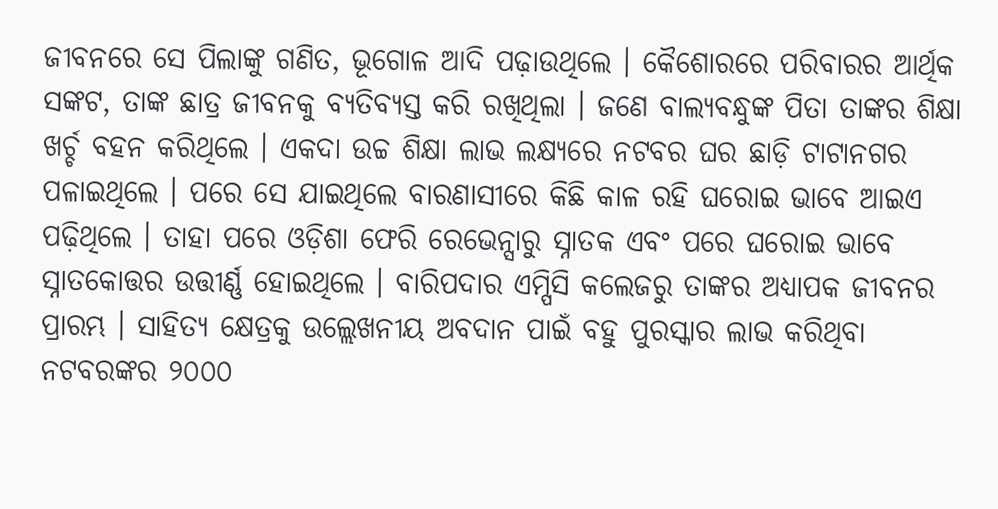ଜୀବନରେ ସେ ପିଲାଙ୍କୁ ଗଣିତ, ଭୂଗୋଳ ଆଦି ପଢ଼ାଉଥିଲେ । କୈଶୋରରେ ପରିବାରର ଆର୍ଥିକ ସଙ୍କଟ, ତାଙ୍କ ଛାତ୍ର ଜୀବନକୁ ବ୍ୟତିବ୍ୟସ୍ତ କରି ରଖିଥିଲା । ଜଣେ ବାଲ୍ୟବନ୍ଧୁଙ୍କ ପିତା ତାଙ୍କର ଶିକ୍ଷା ଖର୍ଚ୍ଚ ବହନ କରିଥିଲେ । ଏକଦା ଉଚ୍ଚ ଶିକ୍ଷା ଲାଭ ଲକ୍ଷ୍ୟରେ ନଟବର ଘର ଛାଡ଼ି ଟାଟାନଗର ପଳାଇଥିଲେ । ପରେ ସେ ଯାଇଥିଲେ ବାରଣାସୀରେ କିଛି କାଳ ରହି ଘରୋଇ ଭାବେ ଆଇଏ ପଢ଼ିଥିଲେ । ତାହା ପରେ ଓଡ଼ିଶା ଫେରି ରେଭେନ୍ସାରୁ ସ୍ନାତକ ଏବଂ ପରେ ଘରୋଇ ଭାବେ ସ୍ନାତକୋତ୍ତର ଉତ୍ତୀର୍ଣ୍ଣ ହୋଇଥିଲେ । ବାରିପଦାର ଏମ୍ପିସି କଲେଜରୁ ତାଙ୍କର ଅଧ୍ୟାପକ ଜୀବନର ପ୍ରାରମ୍ଭ । ସାହିତ୍ୟ କ୍ଷେତ୍ରକୁ ଉଲ୍ଲେଖନୀୟ ଅବଦାନ ପାଇଁ ବହୁ ପୁରସ୍କାର ଲାଭ କରିଥିବା ନଟବରଙ୍କର ୨୦୦୦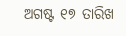ଅଗଷ୍ଟ ୧୭ ତାରିଖ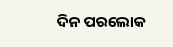ଦିନ ପରଲୋକ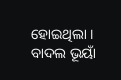ହୋଇଥିଲା ।
ବାଦଲ ଭୂୟାଁ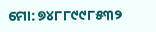ମୋ: ୭୪୮୮୯୯୮୫୩୨